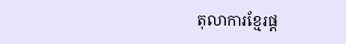តុលាការខ្មែរផ្ត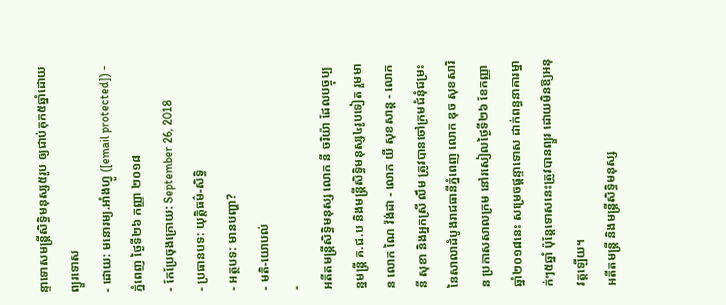ន្ទាទោសមន្ត្រីសិទ្ធិមនុស្ស៥រូប ឲ្យជាប់គុក៥ឆ្នាំដោយព្យួរទោស
- ដោយ: មនោរម្យ.អាំងហ្វូ ([email protected]) - ភ្នំពេញ ថ្ងៃទី២៦ កញ្ញា ២០១៨
- កែប្រែចុងក្រោយ: September 26, 2018
- ប្រធានបទ: យុត្តិធម៌-សិទ្ធិ
- អត្ថបទ: មានបញ្ហា?
- មតិ-យោបល់
-
អតីតមន្ត្រីសិទ្ធិមនុស្ស លោក នី ចរិយ៉ា ដែលបច្ចុប្បន្នមន្រ្តី គ.ជ.ប និងមន្ត្រីសិទ្ធិមនុស្ស៤រូបទៀត រួមមាន លោក ណៃ វ៉ង់ដា - លោក យី សុខសាន្ត - លោក នី សុខា និងអ្នកស្រី លឹម ត្រូវបានចៅក្រមជំនុំជម្រះ នៃសាលាដំបូងរាជធានីភ្នំពេញ លោក ឌុច សុខសារិន ប្រកាសសាលក្រម នៅរសៀលថ្ងៃទី២៦ ខែកញ្ញា ឆ្នាំ២០១៨នេះ សម្រេចផ្តន្ទាទោស ដាក់ពន្ធនាគារម្នាក់ៗ៥ឆ្នាំ ប៉ុន្តែទោសនេះត្រូវបានព្យួរ ដោយមិនឱ្យអនុវត្តឡើយ។
អតីតមន្ត្រី និងមន្ត្រីសិទ្ធិមនុស្ស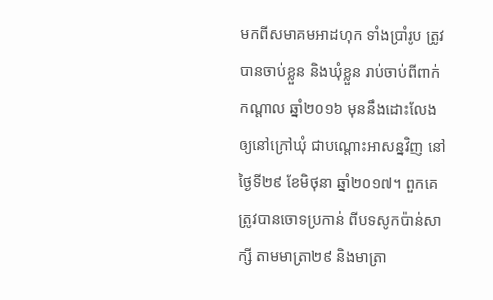មកពីសមាគមអាដហុក ទាំងប្រាំរូប ត្រូវបានចាប់ខ្លួន និងឃុំខ្លួន រាប់ចាប់ពីពាក់កណ្ដាល ឆ្នាំ២០១៦ មុននឹងដោះលែង ឲ្យនៅក្រៅឃុំ ជាបណ្ដោះអាសន្នវិញ នៅថ្ងៃទី២៩ ខែមិថុនា ឆ្នាំ២០១៧។ ពួកគេ ត្រូវបានចោទប្រកាន់ ពីបទសូកប៉ាន់សាក្សី តាមមាត្រា២៩ និងមាត្រា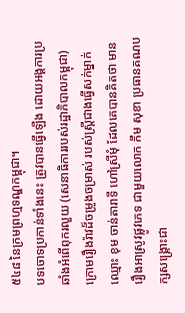៥៤៨ នៃក្រមព្រហ្មទណ្ឌកម្ពុជា។
បទចោទប្រកាន់ទាំងនេះ ត្រូវបានធ្វើឡើង ដោយអង្គការប្រឆាំងអំពើពុករលួយ (សេនាធិការរបស់រដ្ឋាភិបាលកម្ពុជា) ក្រោមរឿងរ៉ាវដ៏ចម្រូងចម្រាស់ របស់ស្ត្រីជាងធ្វើសក់ម្នាក់ ឈ្មោះ ខុម ចាន់តារាទី ហៅស្រីមុំ ដែលគេបានគិតថា មានរឿងអាស្រូវផ្លូវភេទ ជាមួយលោក កឹម សុខា ប្រធានគណបក្សសង្គ្រោះជា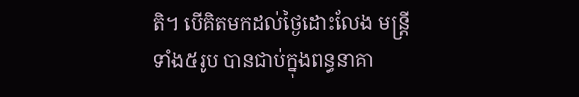តិ។ បើគិតមកដល់ថ្ងៃដោះលែង មន្ត្រីទាំង៥រូប បានជាប់ក្នុងពន្ធនាគា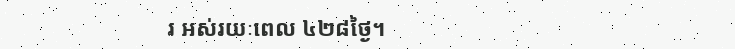រ អស់រយៈពេល ៤២៨ថ្ងៃ។